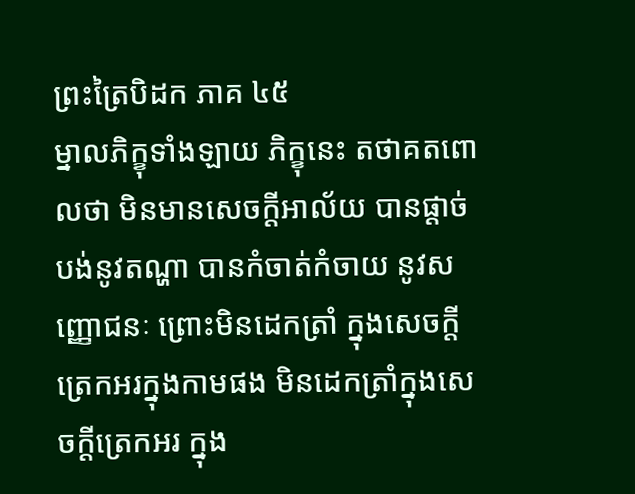ព្រះត្រៃបិដក ភាគ ៤៥
ម្នាលភិក្ខុទាំងឡាយ ភិក្ខុនេះ តថាគតពោលថា មិនមានសេចក្តីអាល័យ បានផ្តាច់បង់នូវតណ្ហា បានកំចាត់កំចាយ នូវសញ្ញោជនៈ ព្រោះមិនដេកត្រាំ ក្នុងសេចក្តីត្រេកអរក្នុងកាមផង មិនដេកត្រាំក្នុងសេចក្តីត្រេកអរ ក្នុង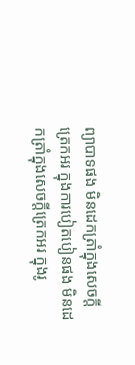ព្យាបាទផង មិនដេកត្រាំក្នុងសេចក្តីត្រេកអរ ក្នុងការបៀតបៀនផង មិនដេកត្រាំក្នុងសេចក្តីត្រេកអរ ក្នុងរូ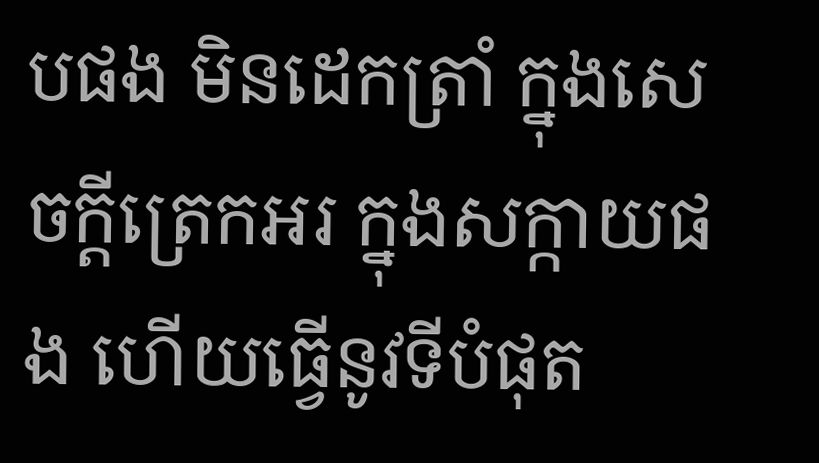បផង មិនដេកត្រាំ ក្នុងសេចក្តីត្រេកអរ ក្នុងសក្កាយផង ហើយធ្វើនូវទីបំផុត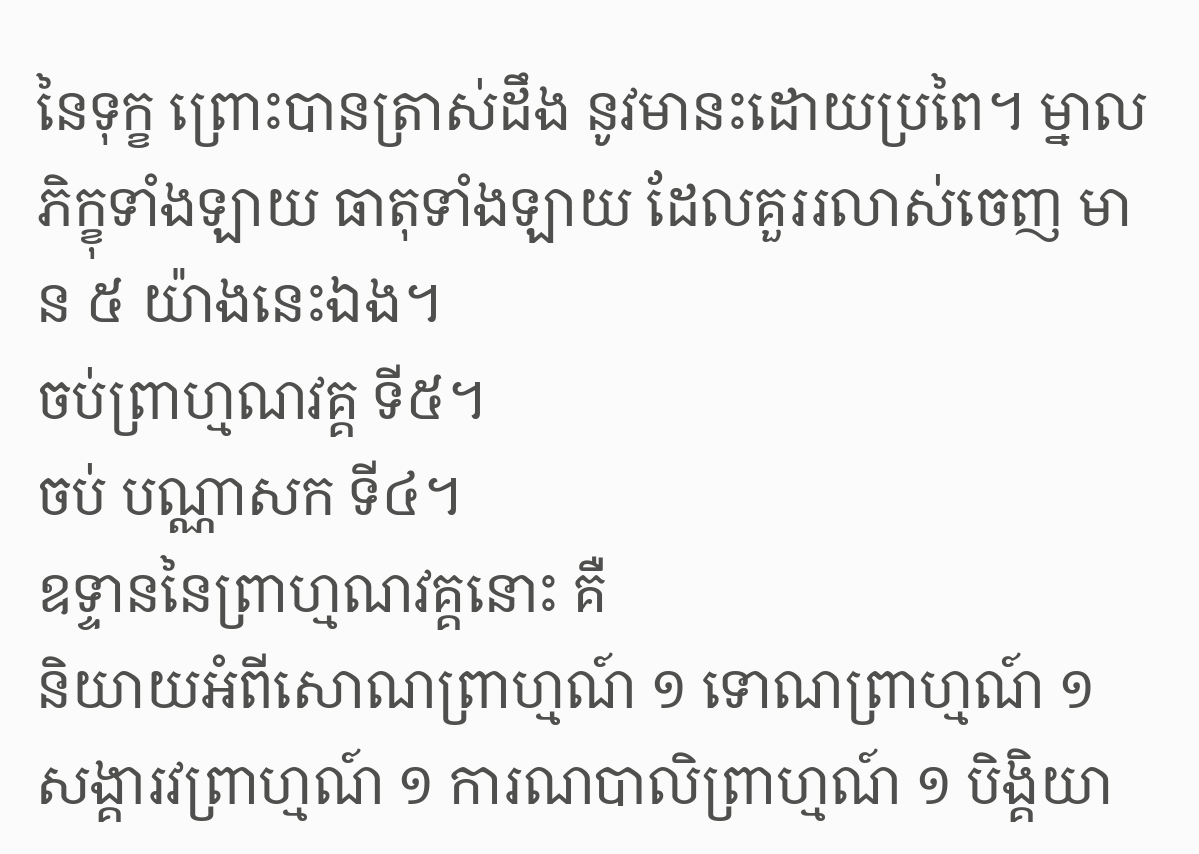នៃទុក្ខ ព្រោះបានត្រាស់ដឹង នូវមានះដោយប្រពៃ។ ម្នាលភិក្ខុទាំងឡាយ ធាតុទាំងឡាយ ដែលគួររលាស់ចេញ មាន ៥ យ៉ាងនេះឯង។
ចប់ព្រាហ្មណវគ្គ ទី៥។
ចប់ បណ្ណាសក ទី៤។
ឧទ្ទាននៃព្រាហ្មណវគ្គនោះ គឺ
និយាយអំពីសោណព្រាហ្មណ៍ ១ ទោណព្រាហ្មណ៍ ១ សង្គារវព្រាហ្មណ៍ ១ ការណបាលិព្រាហ្មណ៍ ១ បិង្គិយា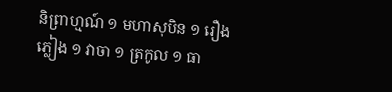និព្រាហ្មណ៍ ១ មហាសុបិន ១ រឿងភ្លៀង ១ វាចា ១ ត្រកូល ១ ធា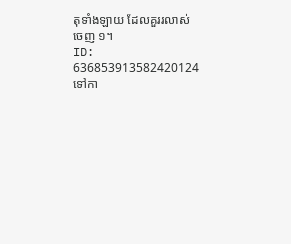តុទាំងឡាយ ដែលគួររលាស់ចេញ ១។
ID: 636853913582420124
ទៅកា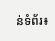ន់ទំព័រ៖